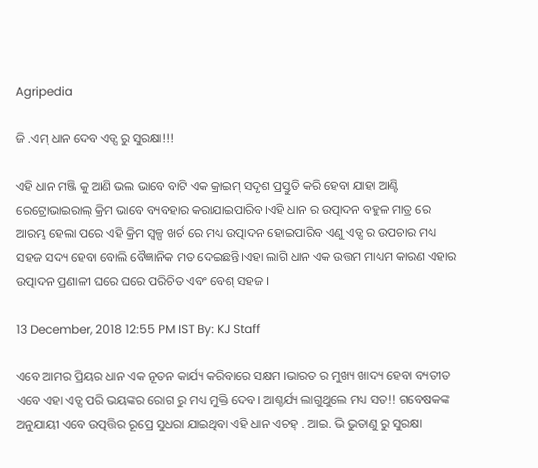Agripedia

ଜି .ଏମ୍ ଧାନ ଦେବ ଏଡ୍ସ ରୁ ସୁରକ୍ଷା!!!

ଏହି ଧାନ ମଞ୍ଜି କୁ ଆଣି ଭଲ ଭାବେ ବାଟି ଏକ କ୍ରାଇମ୍ ସଦୃଶ ପ୍ରସ୍ତୁତି କରି ହେବା ଯାହା ଆଣ୍ଟି ରେଟ୍ରୋଭାଇରାଲ୍ କ୍ରିମ ଭାବେ ବ୍ୟବହାର କରାଯାଇପାରିବ।ଏହି ଧାନ ର ଉତ୍ପାଦନ ବହୁଳ ମାତ୍ର ରେ ଆରମ୍ଭ ହେଲା ପରେ ଏହି କ୍ରିମ ସ୍ୱଳ୍ପ ଖର୍ଚ ରେ ମଧ୍ୟ ଉତ୍ପାଦନ ହୋଇପାରିବ ଏଣୁ ଏଡ୍ସ ର ଉପଚାର ମଧ୍ୟ ସହଜ ସଦ୍ୟ ହେବା ବୋଲି ବୈଜ୍ଞାନିକ ମତ ଦେଇଛନ୍ତି।ଏହା ଲାଗି ଧାନ ଏକ ଉତ୍ତମ ମାଧ୍ୟମ କାରଣ ଏହାର ଉତ୍ପାଦନ ପ୍ରଣାଳୀ ଘରେ ଘରେ ପରିଚିତ ଏବଂ ବେଶ୍ ସହଜ ।

13 December, 2018 12:55 PM IST By: KJ Staff

ଏବେ ଆମର ପ୍ରିୟର ଧାନ ଏକ ନୂତନ କାର୍ଯ୍ୟ କରିବାରେ ସକ୍ଷମ ।ଭାରତ ର ମୁଖ୍ୟ ଖାଦ୍ୟ ହେବା ବ୍ୟତୀତ ଏବେ ଏହା ଏଡ୍ସ ପରି ଭୟଙ୍କର ରୋଗ ରୁ ମଧ୍ୟ ମୁକ୍ତି ଦେବ। ଆଶ୍ଚର୍ଯ୍ୟ ଲାଗୁଥୁଲେ ମଧ୍ୟ ସତ!! ଗବେଷକଙ୍କ ଅନୁଯାୟୀ ଏବେ ଉତ୍ପତ୍ତିର ରୂପ୍ରେ ସୁଧରା ଯାଇଥିବା ଏହି ଧାନ ଏଚହ୍ . ଆଇ. ଭି ଭୁତାଣୁ ରୁ ସୁରକ୍ଷା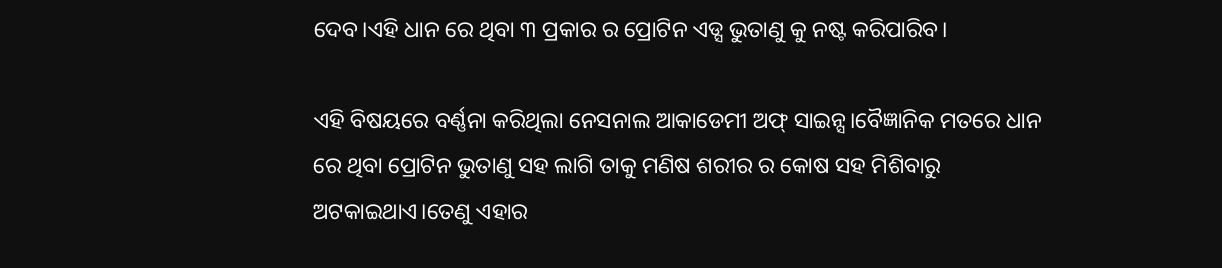ଦେବ।ଏହି ଧାନ ରେ ଥିବା ୩ ପ୍ରକାର ର ପ୍ରୋଟିନ ଏଡ୍ସ ଭୁତାଣୁ କୁ ନଷ୍ଟ କରିପାରିବ।

ଏହି ବିଷୟରେ ବର୍ଣ୍ଣନା କରିଥିଲା ନେସନାଲ ଆକାଡେମୀ ଅଫ୍ ସାଇନ୍ସ।ବୈଜ୍ଞାନିକ ମତରେ ଧାନ ରେ ଥିବା ପ୍ରୋଟିନ ଭୁତାଣୁ ସହ ଲାଗି ତାକୁ ମଣିଷ ଶରୀର ର କୋଷ ସହ ମିଶିବାରୁ ଅଟକାଇଥାଏ।ତେଣୁ ଏହାର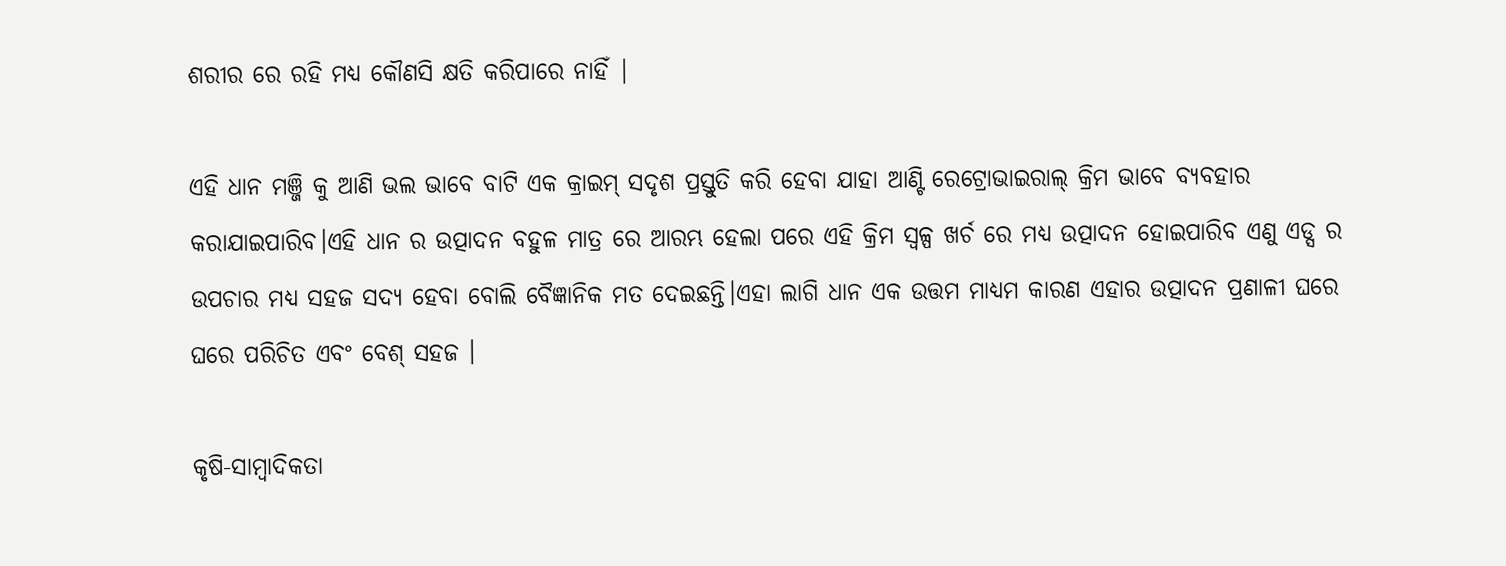ଶରୀର ରେ ରହି ମଧ୍ୟ କୌଣସି କ୍ଷତି କରିପାରେ ନାହିଁ |

ଏହି ଧାନ ମଞ୍ଜି କୁ ଆଣି ଭଲ ଭାବେ ବାଟି ଏକ କ୍ରାଇମ୍ ସଦୃଶ ପ୍ରସ୍ତୁତି କରି ହେବା ଯାହା ଆଣ୍ଟି ରେଟ୍ରୋଭାଇରାଲ୍ କ୍ରିମ ଭାବେ ବ୍ୟବହାର କରାଯାଇପାରିବ।ଏହି ଧାନ ର ଉତ୍ପାଦନ ବହୁଳ ମାତ୍ର ରେ ଆରମ୍ଭ ହେଲା ପରେ ଏହି କ୍ରିମ ସ୍ୱଳ୍ପ ଖର୍ଚ ରେ ମଧ୍ୟ ଉତ୍ପାଦନ ହୋଇପାରିବ ଏଣୁ ଏଡ୍ସ ର ଉପଚାର ମଧ୍ୟ ସହଜ ସଦ୍ୟ ହେବା ବୋଲି ବୈଜ୍ଞାନିକ ମତ ଦେଇଛନ୍ତି।ଏହା ଲାଗି ଧାନ ଏକ ଉତ୍ତମ ମାଧ୍ୟମ କାରଣ ଏହାର ଉତ୍ପାଦନ ପ୍ରଣାଳୀ ଘରେ ଘରେ ପରିଚିତ ଏବଂ ବେଶ୍ ସହଜ ।

କୃଷି-ସାମ୍ବାଦିକତା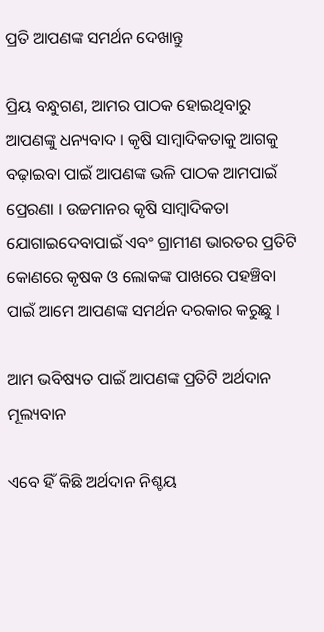ପ୍ରତି ଆପଣଙ୍କ ସମର୍ଥନ ଦେଖାନ୍ତୁ

ପ୍ରିୟ ବନ୍ଧୁଗଣ, ଆମର ପାଠକ ହୋଇଥିବାରୁ ଆପଣଙ୍କୁ ଧନ୍ୟବାଦ । କୃଷି ସାମ୍ବାଦିକତାକୁ ଆଗକୁ ବଢ଼ାଇବା ପାଇଁ ଆପଣଙ୍କ ଭଳି ପାଠକ ଆମପାଇଁ ପ୍ରେରଣା । ଉଚ୍ଚମାନର କୃଷି ସାମ୍ବାଦିକତା ଯୋଗାଇଦେବାପାଇଁ ଏବଂ ଗ୍ରାମୀଣ ଭାରତର ପ୍ରତିଟି କୋଣରେ କୃଷକ ଓ ଲୋକଙ୍କ ପାଖରେ ପହଞ୍ଚିବା ପାଇଁ ଆମେ ଆପଣଙ୍କ ସମର୍ଥନ ଦରକାର କରୁଛୁ ।

ଆମ ଭବିଷ୍ୟତ ପାଇଁ ଆପଣଙ୍କ ପ୍ରତିଟି ଅର୍ଥଦାନ ମୂଲ୍ୟବାନ

ଏବେ ହିଁ କିଛି ଅର୍ଥଦାନ ନିଶ୍ଚୟ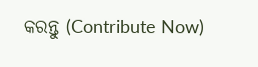କରନ୍ତୁ (Contribute Now)